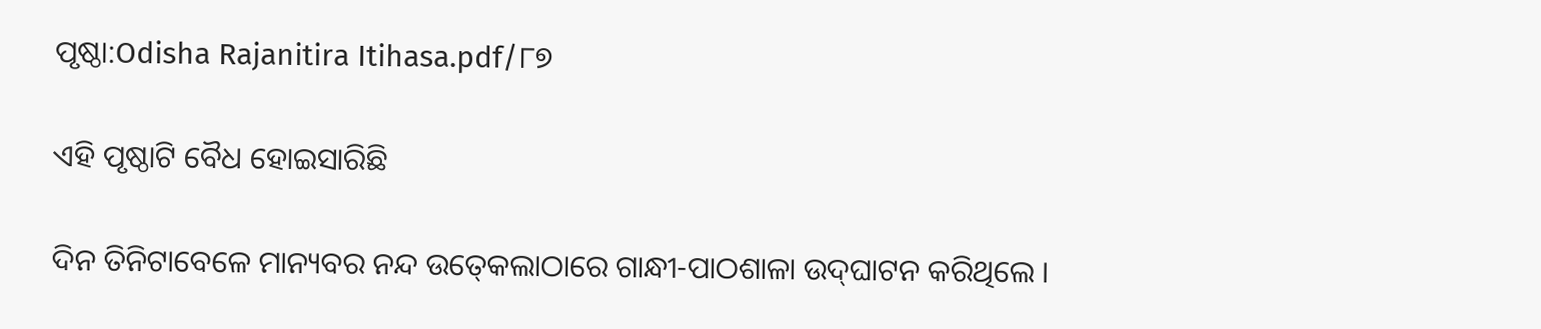ପୃଷ୍ଠା:Odisha Rajanitira Itihasa.pdf/୮୭

ଏହି ପୃଷ୍ଠାଟି ବୈଧ ହୋଇସାରିଛି

ଦିନ ତିନିଟାବେଳେ ମାନ୍ୟବର ନନ୍ଦ ଉତ୍‍କେଲାଠାରେ ଗାନ୍ଧୀ-ପାଠଶାଳା ଉଦ୍‍ଘାଟନ କରିଥିଲେ ।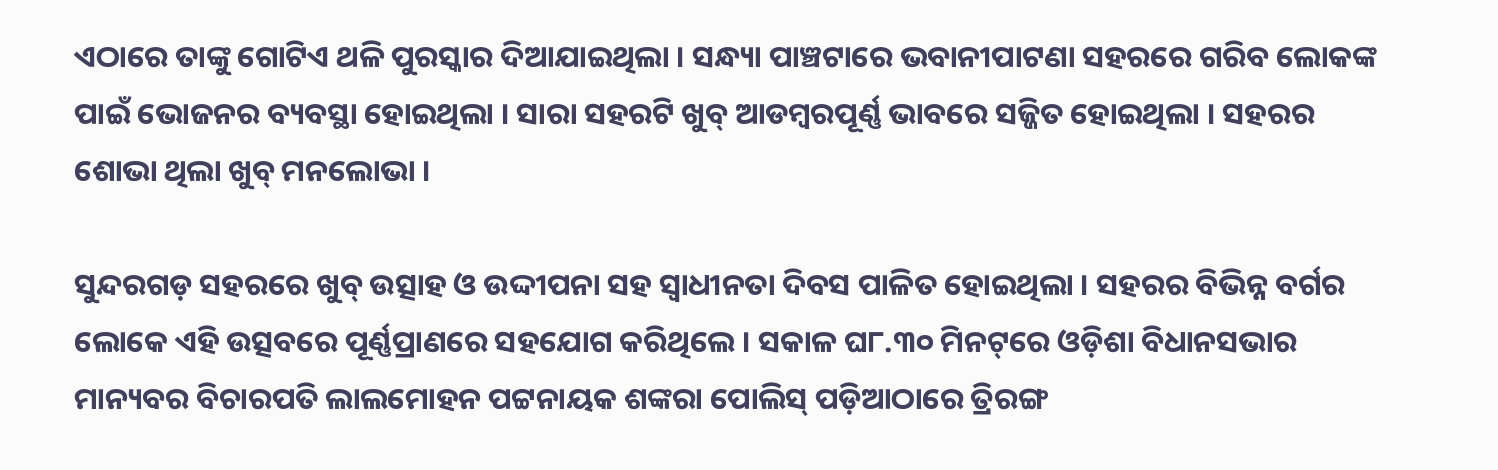ଏଠାରେ ତାଙ୍କୁ ଗୋଟିଏ ଥଳି ପୁରସ୍କାର ଦିଆଯାଇଥିଲା । ସନ୍ଧ୍ୟା ପାଞ୍ଚଟାରେ ଭବାନୀପାଟଣା ସହରରେ ଗରିବ ଲୋକଙ୍କ ପାଇଁ ଭୋଜନର ବ୍ୟବସ୍ଥା ହୋଇଥିଲା । ସାରା ସହରଟି ଖୁବ୍‍ ଆଡମ୍ବରପୂର୍ଣ୍ଣ ଭାବରେ ସଜ୍ଜିତ ହୋଇଥିଲା । ସହରର ଶୋଭା ଥିଲା ଖୁବ୍‍ ମନଲୋଭା ।

ସୁନ୍ଦରଗଡ଼ ସହରରେ ଖୁବ୍‍ ଉତ୍ସାହ ଓ ଉଦ୍ଦୀପନା ସହ ସ୍ୱାଧୀନତା ଦିବସ ପାଳିତ ହୋଇଥିଲା । ସହରର ବିଭିନ୍ନ ବର୍ଗର ଲୋକେ ଏହି ଉତ୍ସବରେ ପୂର୍ଣ୍ଣପ୍ରାଣରେ ସହଯୋଗ କରିଥିଲେ । ସକାଳ ଘ୮.୩୦ ମିନଟ୍‌ରେ ଓଡ଼ିଶା ବିଧାନସଭାର ମାନ୍ୟବର ବିଚାରପତି ଲାଲମୋହନ ପଟ୍ଟନାୟକ ଶଙ୍କରା ପୋଲିସ୍ ପଡ଼ିଆଠାରେ ତ୍ରିରଙ୍ଗ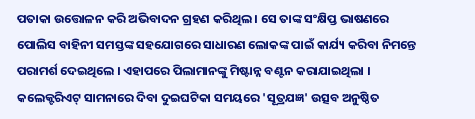ପତାକା ଉତ୍ତୋଳନ କରି ଅଭିବାଦନ ଗ୍ରହଣ କରିଥିଲ । ସେ ତାଙ୍କ ସଂକ୍ଷିପ୍ତ ଭାଷଣରେ ପୋଲିସ ବାହିନୀ ସମସ୍ତଙ୍କ ସହଯୋଗରେ ସାଧାରଣ ଲୋକଙ୍କ ପାଇଁ କାର୍ଯ୍ୟ କରିବା ନିମନ୍ତେ ପରାମର୍ଶ ଦେଇଥିଲେ । ଏହାପରେ ପିଲାମାନଙ୍କୁ ମିଷ୍ଟାନ୍ନ ବଣ୍ଟନ କରାଯାଇଥିଲା । କଲେକ୍ଟରିଏଟ୍ ସାମନାରେ ଦିବା ଦୁଇଘଟିକା ସମୟରେ 'ସୂତ୍ରଯଜ୍ଞ' ଉତ୍ସବ ଅନୁଷ୍ଠିତ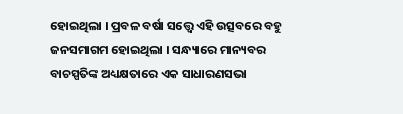ହୋଇଥିଲା । ପ୍ରବଳ ବର୍ଷା ସତ୍ତ୍ୱେ ଏହି ଉତ୍ସବରେ ବହୁ ଜନସମାଗମ ହୋଇଥିଲା । ସନ୍ଧ୍ୟାରେ ମାନ୍ୟବର ବାଚସ୍ପତିଙ୍କ ଅଧ୍ୟକ୍ଷତାରେ ଏକ ସାଧାରଣସଭା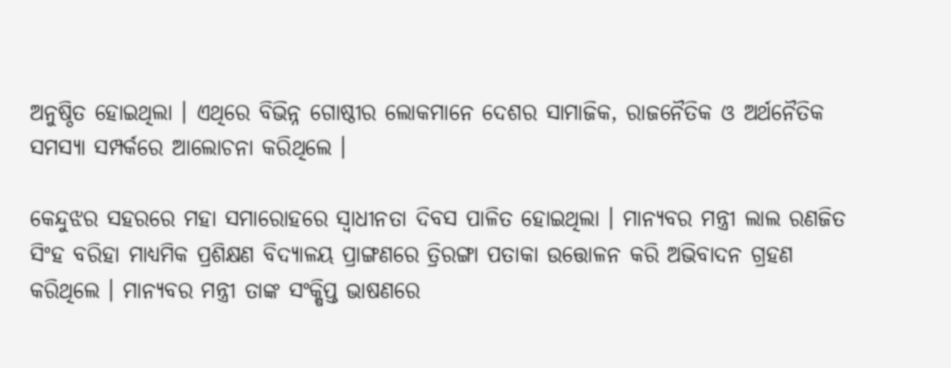ଅନୁଷ୍ଠିତ ହୋଇଥିଲା । ଏଥିରେ ବିଭିନ୍ନ ଗୋଷ୍ଠୀର ଲୋକମାନେ ଦେଶର ସାମାଜିକ, ରାଜନୈତିକ ଓ ଅର୍ଥନୈତିକ ସମସ୍ୟା ସମ୍ପର୍କରେ ଆଲୋଚନା କରିଥିଲେ ।

କେନ୍ଦୁଝର ସହରରେ ମହା ସମାରୋହରେ ସ୍ୱାଧୀନତା ଦିବସ ପାଳିତ ହୋଇଥିଲା । ମାନ୍ୟବର ମନ୍ତ୍ରୀ ଲାଲ ରଣଜିତ ସିଂହ ବରିହା ମାଧ୍ୟମିକ ପ୍ରଶିକ୍ଷଣ ବିଦ୍ୟାଳୟ ପ୍ରାଙ୍ଗଣରେ ତ୍ରିରଙ୍ଗା ପତାକା ଉତ୍ତୋଳନ କରି ଅଭିବାଦନ ଗ୍ରହଣ କରିଥିଲେ । ମାନ୍ୟବର ମନ୍ତ୍ରୀ ତାଙ୍କ ସଂକ୍ଷିପ୍ତ ଭାଷଣରେ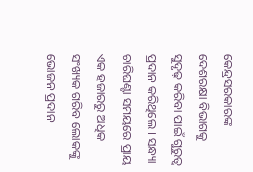କେନ୍ଦ୍ରସରକାରଙ୍କ ଦେଶରକ୍ଷା ବିଭାଗକୁ ସୁଦୃଢ଼ କରିବା ପାଇଁ ଗୁରୁତ୍ୱ ପ୍ରଦାନ କରିଥିଲେ । ସନ୍ଧ୍ୟା ଚାରିଘଣ୍ଟା ସମୟରେ ପ୍ରାୟ ଏକ ହଜାରରୁ ଅଧିକ ସଂଖ୍ୟକ ଗରିବ ଲୋକଙ୍କୁ ଭୋଜନ ପ୍ରଦାନ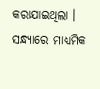କରାଯାଇଥିଲା । ସନ୍ଧ୍ୟାରେ ମାଧ୍ୟମିକ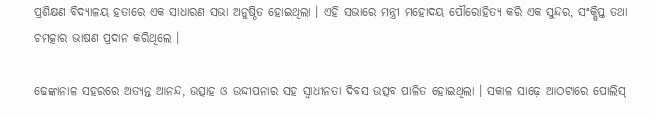ପ୍ରଶିକ୍ଷଣ ବିଦ୍ୟାଳୟ ହତାରେ ଏକ ସାଧାରଣ ସଭା ଅନୁଷ୍ଠିତ ହୋଇଥିଲା । ଏହି ସଭାରେ ମନ୍ତ୍ରୀ ମହୋଦୟ ପୌରୋହିତ୍ୟ କରି ଏକ ସୁନ୍ଦର, ସଂକ୍ଷିପ୍ତ ତ‌ଥା ଚମତ୍କାର ଭାଷଣ ପ୍ରଦାନ କରିଥିଲେ ।

ଢେଙ୍କାନାଳ ସହରରେ ଅତ୍ୟନ୍ତ ଆନନ୍ଦ, ଉତ୍ସାହ ଓ ଉଦ୍ଦୀପନାର ସହ ସ୍ୱାଧୀନତା ଦିବସ ଉତ୍ସବ ପାଳିତ ହୋଇଥିଲା । ସକାଳ ସାଢ଼େ ଆଠଟାରେ ପୋଲିସ୍‍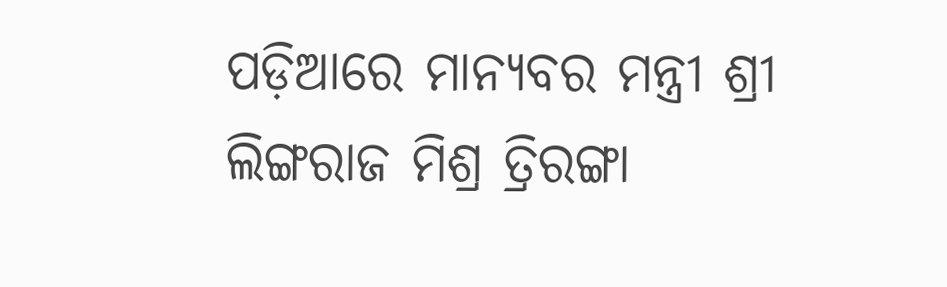ପଡ଼ିଆରେ ମାନ୍ୟବର ମନ୍ତ୍ରୀ ଶ୍ରୀ ଲିଙ୍ଗରାଜ ମିଶ୍ର ତ୍ରିରଙ୍ଗା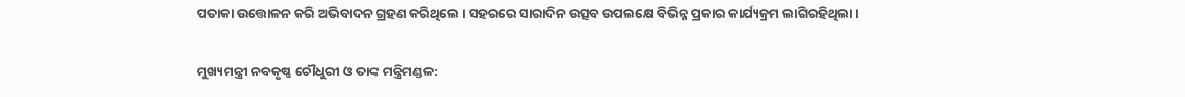ପତାକା ଉତ୍ତୋଳନ କରି ଅଭିବାଦନ ଗ୍ରହଣ କରିଥିଲେ । ସହରରେ ସାରାଦିନ ଉତ୍ସବ ଉପଲକ୍ଷେ ବିଭିନ୍ନ ପ୍ରକାର କାର୍ଯ୍ୟକ୍ରମ ଲାଗିରହିଥିଲା ।

ମୁଖ୍ୟମନ୍ତ୍ରୀ ନବକୃଷ୍ଣ ଚୌଧୁରୀ ଓ ତାଙ୍କ ମନ୍ତ୍ରିମଣ୍ଡଳ: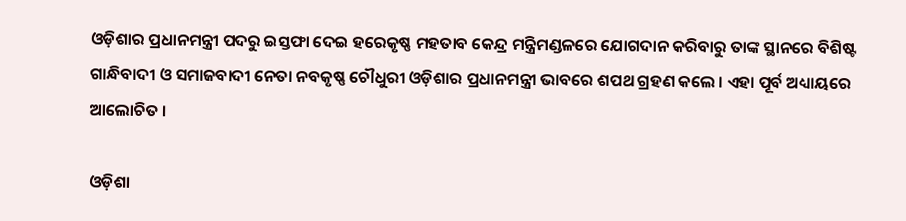ଓଡ଼ିଶାର ପ୍ରଧାନମନ୍ତ୍ରୀ ପଦରୁ ଇସ୍ତଫା ଦେଇ ହରେକୃଷ୍ଣ ମହତାବ କେନ୍ଦ୍ର ମନ୍ତ୍ରିମଣ୍ଡଳରେ ଯୋଗଦାନ କରିବାରୁ ତାଙ୍କ ସ୍ଥାନରେ ବିଶିଷ୍ଟ ଗାନ୍ଧିବାଦୀ ଓ ସମାଜବାଦୀ ନେତା ନବକୃଷ୍ଣ ଚୌଧୁରୀ ଓଡ଼ିଶାର ପ୍ରଧାନମନ୍ତ୍ରୀ ଭାବରେ ଶପଥ ଗ୍ରହଣ କଲେ । ଏହା ପୂର୍ବ ଅଧ୍ୟାୟରେ ଆଲୋଚିତ ।

ଓଡ଼ିଶା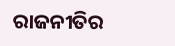ରାଜନୀତିର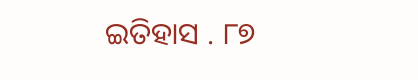ଇତିହାସ . ୮୭